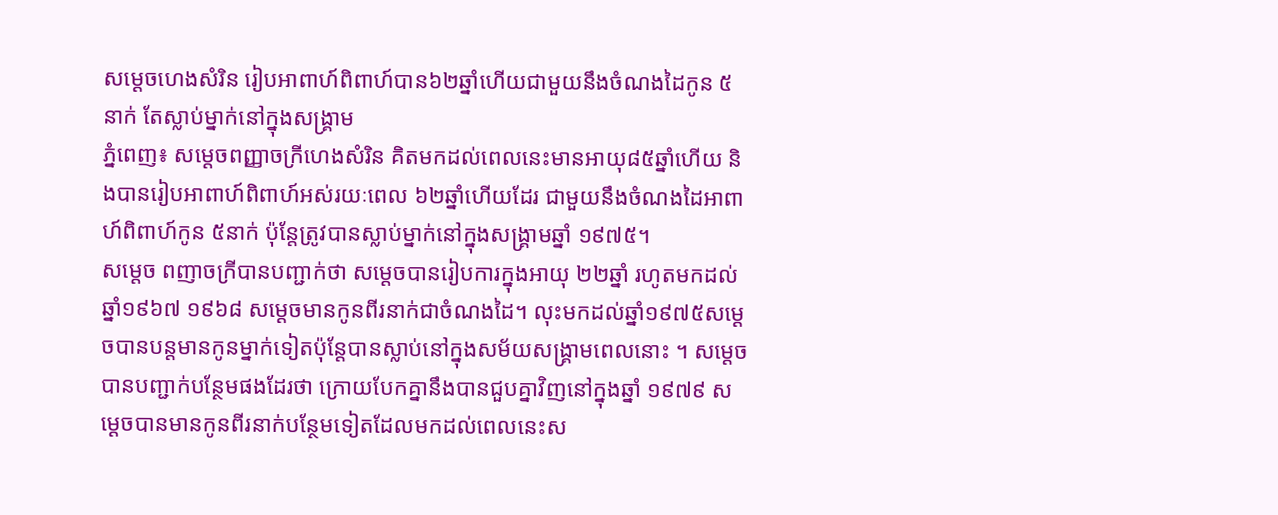សម្ដេចហេងសំរិន រៀបអាពាហ៍ពិពាហ៍បាន៦២ឆ្នាំហើយជាមួយនឹងចំណងដៃកូន ៥នាក់ តែស្លាប់ម្នាក់នៅក្នុងសង្គ្រាម
ភ្នំពេញ៖ សម្ដេចពញ្ញាចក្រីហេងសំរិន គិតមកដល់ពេលនេះមានអាយុ៨៥ឆ្នាំហើយ និងបានរៀបអាពាហ៍ពិពាហ៍អស់រយៈពេល ៦២ឆ្នាំហើយដែរ ជាមួយនឹងចំណងដៃអាពាហ៍ពិពាហ៍កូន ៥នាក់ ប៉ុន្តែត្រូវបានស្លាប់ម្នាក់នៅក្នុងសង្គ្រាមឆ្នាំ ១៩៧៥។
សម្តេច ពញាចក្រីបានបញ្ជាក់ថា សម្ដេចបានរៀបការក្នុងអាយុ ២២ឆ្នាំ រហូតមកដល់ ឆ្នាំ១៩៦៧ ១៩៦៨ សម្ដេចមានកូនពីរនាក់ជាចំណងដៃ។ លុះមកដល់ឆ្នាំ១៩៧៥សម្ដេចបានបន្តមានកូនម្នាក់ទៀតប៉ុន្តែបានស្លាប់នៅក្នុងសម័យសង្គ្រាមពេលនោះ ។ សម្ដេចបានបញ្ជាក់បន្ថែមផងដែរថា ក្រោយបែកគ្នានឹងបានជួបគ្នាវិញនៅក្នុងឆ្នាំ ១៩៧៩ សម្ដេចបានមានកូនពីរនាក់បន្ថែមទៀតដែលមកដល់ពេលនេះស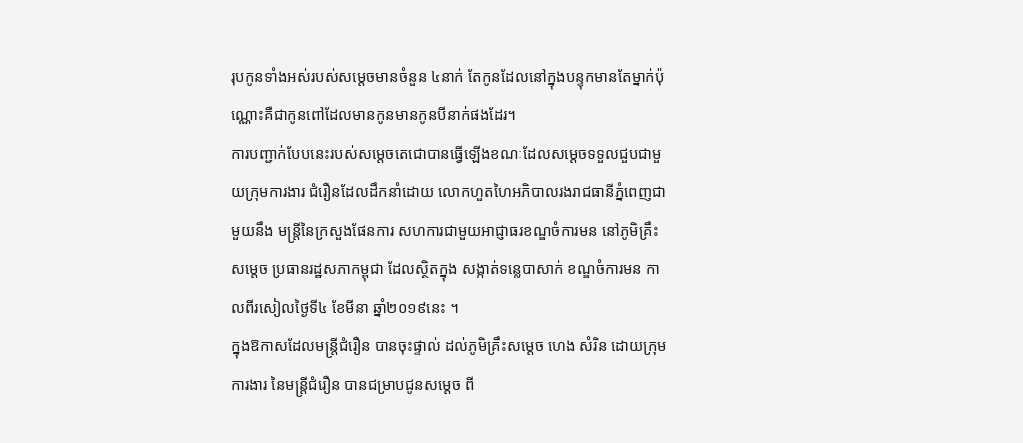រុបកូនទាំងអស់របស់សម្ដេចមានចំនួន ៤នាក់ តែកូនដែលនៅក្នុងបន្ទុកមានតែម្នាក់ប៉ុណ្ណោះគឺជាកូនពៅដែលមានកូនមានកូនបីនាក់ផងដែរ។
ការបញ្ជាក់បែបនេះរបស់សម្ដេចតេជោបានធ្វើឡើងខណៈដែលសម្ដេចទទួលជួបជាមួយក្រុមការងារ ជំរឿនដែលដឹកនាំដោយ លោកហួតហៃអភិបាលរងរាជធានីភ្នំពេញជាមួយនឹង មន្ត្រីនៃក្រសួងផែនការ សហការជាមួយអាជ្ញាធរខណ្ឌចំការមន នៅភូមិគ្រឹះ សម្តេច ប្រធានរដ្ឋសភាកម្ពុជា ដែលស្ថិតក្នុង សង្កាត់ទន្លេបាសាក់ ខណ្ឌចំការមន កាលពីរសៀលថ្ងៃទី៤ ខែមីនា ឆ្នាំ២០១៩នេះ ។
ក្នុងឱកាសដែលមន្រ្តីជំរឿន បានចុះផ្ទាល់ ដល់ភូមិគ្រឹះសម្ដេច ហេង សំរិន ដោយក្រុមការងារ នៃមន្រ្តីជំរឿន បានជម្រាបជូនសម្ដេច ពី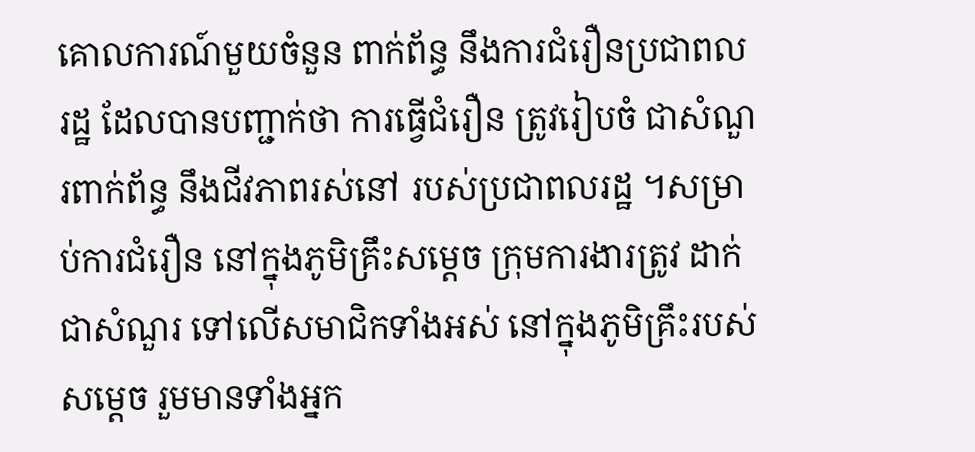គោលការណ៍មួយចំនួន ពាក់ព័ន្ធ នឹងការជំរឿនប្រជាពលរដ្ឋ ដែលបានបញ្ជាក់ថា ការធ្វើជំរឿន ត្រូវរៀបចំ ជាសំណួរពាក់ព័ន្ធ នឹងជីវភាពរស់នៅ របស់ប្រជាពលរដ្ឋ ។សម្រាប់ការជំរឿន នៅក្នុងភូមិគ្រឹះសម្ដេច ក្រុមការងារត្រូវ ដាក់ជាសំណួរ ទៅលើសមាជិកទាំងអស់ នៅក្នុងភូមិគ្រឹះរបស់សម្ដេច រួមមានទាំងអ្នក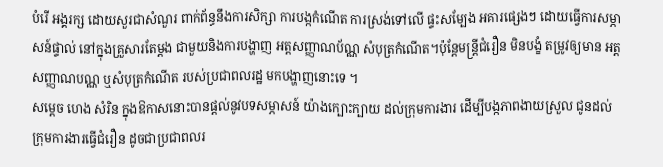បំរើ អង្គរក្ស ដោយសួរជាសំណួរ ពាក់ព័ន្ធនឹងការសិក្សា ការបង្កកំណើត ការស្រង់ទៅលើ ផ្ទះសម្បែង អគារផ្សេងៗ ដោយធ្វើការសម្ភាសន៍ផ្ទាល់ នៅក្នុងគ្រួសារតែម្តង ជាមួយនិងការបង្ហាញ អត្តសញ្ញាណប័ណ្ណ សំបុត្រកំណើត។ប៉ុន្តែមន្រ្តីជំរឿន មិនបង្ខំ តម្រូវឲ្យមាន អត្តសញ្ញាណបណ្ណ ឬសំបុត្រកំណើត របស់ប្រជាពលរដ្ឋ មកបង្ហាញនោះទេ ។
សម្តេច ហេង សំរិន ក្នុងឱកាសនោះបានផ្តល់នូវបទសម្ភាសន៍ យ៉ាងក្បោះក្បាយ ដល់ក្រុមការងារ ដើម្បីបង្កភាពងាយស្រួល ជូនដល់ក្រុមការងារធ្វើជំរឿន ដូចជាប្រជាពលរ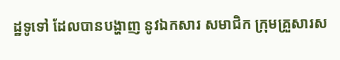ដ្ឋទូទៅ ដែលបានបង្ហាញ នូវឯកសារ សមាជិក ក្រុមគ្រួសារស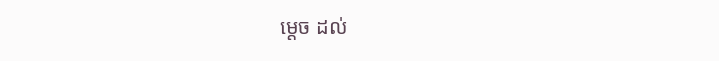ម្តេច ដល់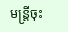មន្ត្រីចុះ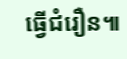ធ្វើជំរឿន៕